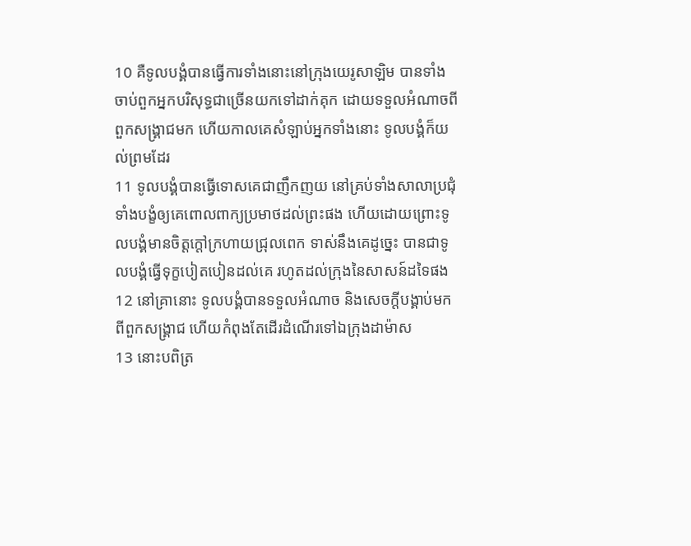10 គឺទូលបង្គំបានធ្វើការទាំងនោះនៅក្រុងយេរូសាឡិម បានទាំងចាប់ពួកអ្នកបរិសុទ្ធជាច្រើនយកទៅដាក់គុក ដោយទទួលអំណាចពីពួកសង្គ្រាជមក ហើយកាលគេសំឡាប់អ្នកទាំងនោះ ទូលបង្គំក៏យល់ព្រមដែរ
11 ទូលបង្គំបានធ្វើទោសគេជាញឹកញយ នៅគ្រប់ទាំងសាលាប្រជុំ ទាំងបង្ខំឲ្យគេពោលពាក្យប្រមាថដល់ព្រះផង ហើយដោយព្រោះទូលបង្គំមានចិត្តក្តៅក្រហាយជ្រុលពេក ទាស់នឹងគេដូច្នេះ បានជាទូលបង្គំធ្វើទុក្ខបៀតបៀនដល់គេ រហូតដល់ក្រុងនៃសាសន៍ដទៃផង
12 នៅគ្រានោះ ទូលបង្គំបានទទួលអំណាច និងសេចក្ដីបង្គាប់មកពីពួកសង្គ្រាជ ហើយកំពុងតែដើរដំណើរទៅឯក្រុងដាម៉ាស
13 នោះបពិត្រ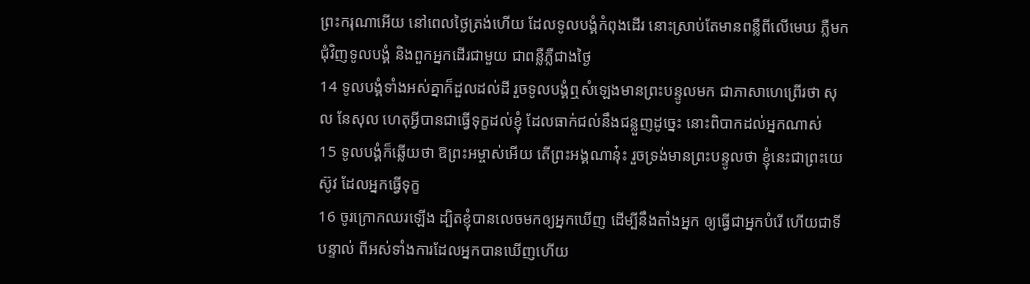ព្រះករុណាអើយ នៅពេលថ្ងៃត្រង់ហើយ ដែលទូលបង្គំកំពុងដើរ នោះស្រាប់តែមានពន្លឺពីលើមេឃ ភ្លឺមកជុំវិញទូលបង្គំ និងពួកអ្នកដើរជាមួយ ជាពន្លឺភ្លឺជាងថ្ងៃ
14 ទូលបង្គំទាំងអស់គ្នាក៏ដួលដល់ដី រួចទូលបង្គំឮសំឡេងមានព្រះបន្ទូលមក ជាភាសាហេព្រើរថា សុល នែសុល ហេតុអ្វីបានជាធ្វើទុក្ខដល់ខ្ញុំ ដែលធាក់ជល់នឹងជន្លួញដូច្នេះ នោះពិបាកដល់អ្នកណាស់
15 ទូលបង្គំក៏ឆ្លើយថា ឱព្រះអម្ចាស់អើយ តើព្រះអង្គណានុ៎ះ រួចទ្រង់មានព្រះបន្ទូលថា ខ្ញុំនេះជាព្រះយេស៊ូវ ដែលអ្នកធ្វើទុក្ខ
16 ចូរក្រោកឈរឡើង ដ្បិតខ្ញុំបានលេចមកឲ្យអ្នកឃើញ ដើម្បីនឹងតាំងអ្នក ឲ្យធ្វើជាអ្នកបំរើ ហើយជាទីបន្ទាល់ ពីអស់ទាំងការដែលអ្នកបានឃើញហើយ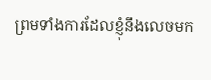ព្រមទាំងការដែលខ្ញុំនឹងលេចមក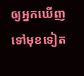ឲ្យអ្នកឃើញទៅមុខទៀត